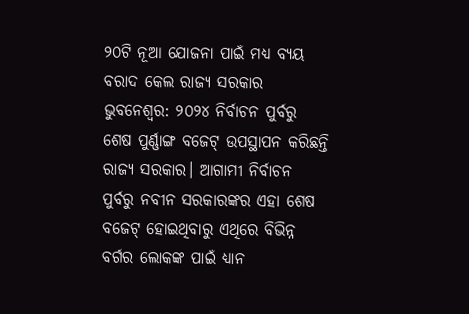୨୦ଟି ନୂଆ ଯୋଜନା ପାଇଁ ମଧ୍ୟ ବ୍ୟୟ ବରାଦ କେଲ ରାଜ୍ୟ ସରକାର
ଭୁବନେଶ୍ୱର: ୨୦୨୪ ନିର୍ବାଚନ ପୁର୍ବରୁ ଶେଷ ପୁର୍ଣ୍ଣାଙ୍ଗ ବଜେଟ୍ ଉପସ୍ଥାପନ କରିଛନ୍ତି ରାଜ୍ୟ ସରକାର। ଆଗାମୀ ନିର୍ବାଚନ ପୁର୍ବରୁ ନବୀନ ସରକାରଙ୍କର ଏହା ଶେଷ ବଜେଟ୍ ହୋଇଥିବାରୁ ଏଥିରେ ବିଭିନ୍ନ ବର୍ଗର ଲୋକଙ୍କ ପାଇଁ ଧ୍ୟାନ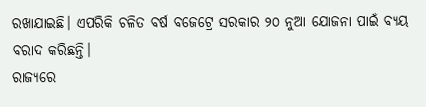ରଖାଯାଇଛି। ଏପରିକି ଚଳିତ ବର୍ଷ ବଜେଟ୍ରେ ସରକାର ୨୦ ନୁଆ ଯୋଜନା ପାଇଁ ବ୍ୟୟ ବରାଦ କରିଛନ୍ତି।
ରାଜ୍ୟରେ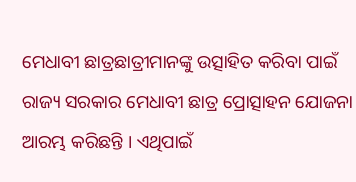ମେଧାବୀ ଛାତ୍ରଛାତ୍ରୀମାନଙ୍କୁ ଉତ୍ସାହିତ କରିବା ପାଇଁ ରାଜ୍ୟ ସରକାର ମେଧାବୀ ଛାତ୍ର ପ୍ରୋତ୍ସାହନ ଯୋଜନା ଆରମ୍ଭ କରିଛନ୍ତି । ଏଥିପାଇଁ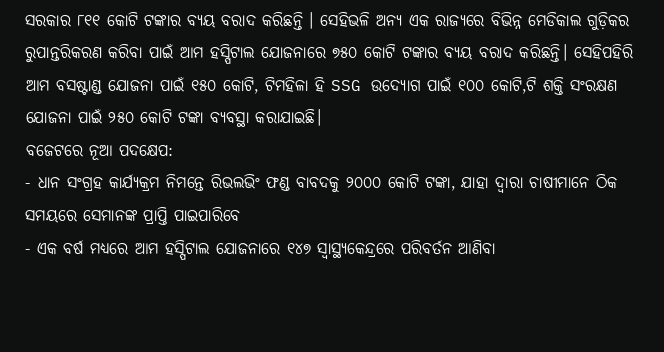ସରକାର ୮୧୧ କୋଟି ଟଙ୍କାର ବ୍ୟୟ ବରାଦ କରିଛନ୍ତି । ସେହିଭଳି ଅନ୍ୟ ଏକ ରାଜ୍ୟରେ ବିଭିନ୍ନ ମେଡିକାଲ ଗୁଡ଼ିକର ରୁପାନ୍ତରିକରଣ କରିବା ପାଇଁ ଆମ ହସ୍ପିଟାଲ ଯୋଜନାରେ ୭୫୦ କୋଟି ଟଙ୍କାର ବ୍ୟୟ ବରାଦ କରିଛନ୍ତି। ସେହିପହିରି ଆମ ବସଷ୍ଟାଣ୍ଡ ଯୋଜନା ପାଇଁ ୧୫୦ କୋଟି, ଟିମହିଳା ହି SSG ଉଦ୍ୟୋଗ ପାଇଁ ୧୦୦ କୋଟି,ଟି ଶକ୍ତି ସଂରକ୍ଷଣ ଯୋଜନା ପାଇଁ ୨୫୦ କୋଟି ଟଙ୍କା ବ୍ୟବସ୍ଥା କରାଯାଇଛି।
ବଜେଟରେ ନୂଆ ପଦକ୍ଷେପ:
- ଧାନ ସଂଗ୍ରହ କାର୍ଯ୍ୟକ୍ରମ ନିମନ୍ତେ ରିଭଲଭିଂ ଫଣ୍ଡ ବାବଦକୁ ୨୦୦୦ କୋଟି ଟଙ୍କା, ଯାହା ଦ୍ୱାରା ଚାଷୀମାନେ ଠିକ ସମୟରେ ସେମାନଙ୍କ ପ୍ରାପ୍ତି ପାଇପାରିବେ
- ଏକ ବର୍ଷ ମଧ୍ୟରେ ଆମ ହସ୍ପିଟାଲ ଯୋଜନାରେ ୧୪୭ ସ୍ୱାସ୍ଥ୍ୟକେନ୍ଦ୍ରରେ ପରିବର୍ତନ ଆଣିବା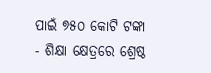ପାଇଁ ୭୫୦ କୋଟି ଟଙ୍କା
- ଶିକ୍ଷା କ୍ଷେତ୍ରରେ ଶ୍ରେଷ୍ଠ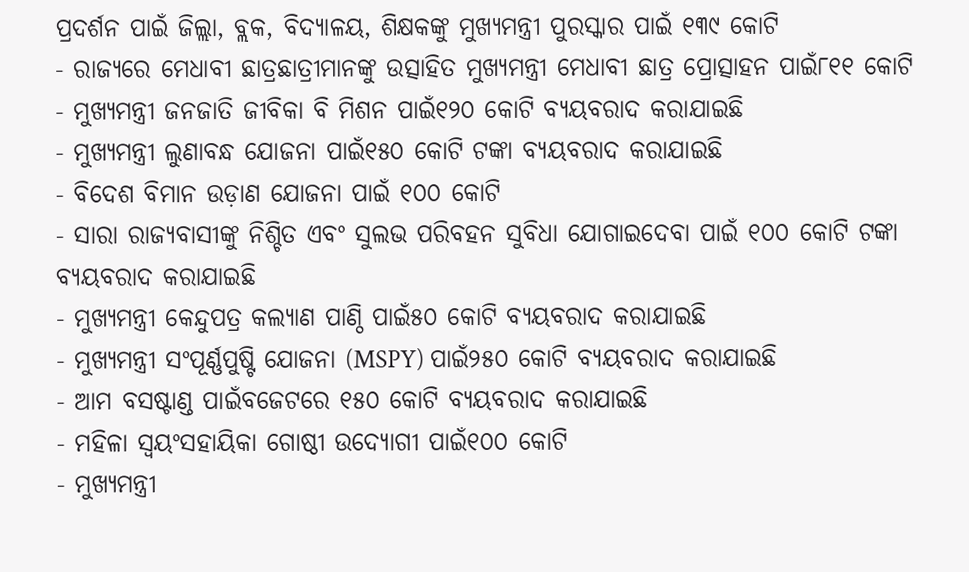ପ୍ରଦର୍ଶନ ପାଇଁ ଜିଲ୍ଲା, ବ୍ଲକ, ବିଦ୍ୟାଳୟ, ଶିକ୍ଷକଙ୍କୁ ମୁଖ୍ୟମନ୍ତ୍ରୀ ପୁରସ୍କାର ପାଇଁ ୧୩୯ କୋଟି
- ରାଜ୍ୟରେ ମେଧାବୀ ଛାତ୍ରଛାତ୍ରୀମାନଙ୍କୁ ଉତ୍ସାହିତ ମୁଖ୍ୟମନ୍ତ୍ରୀ ମେଧାବୀ ଛାତ୍ର ପ୍ରୋତ୍ସାହନ ପାଇଁ୮୧୧ କୋଟି
- ମୁଖ୍ୟମନ୍ତ୍ରୀ ଜନଜାତି ଜୀବିକା ବି ମିଶନ ପାଇଁ୧୨୦ କୋଟି ବ୍ୟୟବରାଦ କରାଯାଇଛି
- ମୁଖ୍ୟମନ୍ତ୍ରୀ ଲୁଣାବନ୍ଧ ଯୋଜନା ପାଇଁ୧୫୦ କୋଟି ଟଙ୍କା ବ୍ୟୟବରାଦ କରାଯାଇଛି
- ବିଦେଶ ବିମାନ ଉଡ଼ାଣ ଯୋଜନା ପାଇଁ ୧୦୦ କୋଟି
- ସାରା ରାଜ୍ୟବାସୀଙ୍କୁ ନିଶ୍ଚିତ ଏବଂ ସୁଲଭ ପରିବହନ ସୁବିଧା ଯୋଗାଇଦେବା ପାଇଁ ୧୦୦ କୋଟି ଟଙ୍କା ବ୍ୟୟବରାଦ କରାଯାଇଛି
- ମୁଖ୍ୟମନ୍ତ୍ରୀ କେନ୍ଦୁପତ୍ର କଲ୍ୟାଣ ପାଣ୍ଠି ପାଇଁ୫୦ କୋଟି ବ୍ୟୟବରାଦ କରାଯାଇଛି
- ମୁଖ୍ୟମନ୍ତ୍ରୀ ସଂପୂର୍ଣ୍ଣପୁଷ୍ଟି ଯୋଜନା (MSPY) ପାଇଁ୨୫୦ କୋଟି ବ୍ୟୟବରାଦ କରାଯାଇଛି
- ଆମ ବସଷ୍ଟାଣ୍ଡ ପାଇଁବଜେଟରେ ୧୫୦ କୋଟି ବ୍ୟୟବରାଦ କରାଯାଇଛି
- ମହିଳା ସ୍ୱୟଂସହାୟିକା ଗୋଷ୍ଠୀ ଉଦ୍ୟୋଗୀ ପାଇଁ୧୦୦ କୋଟି
- ମୁଖ୍ୟମନ୍ତ୍ରୀ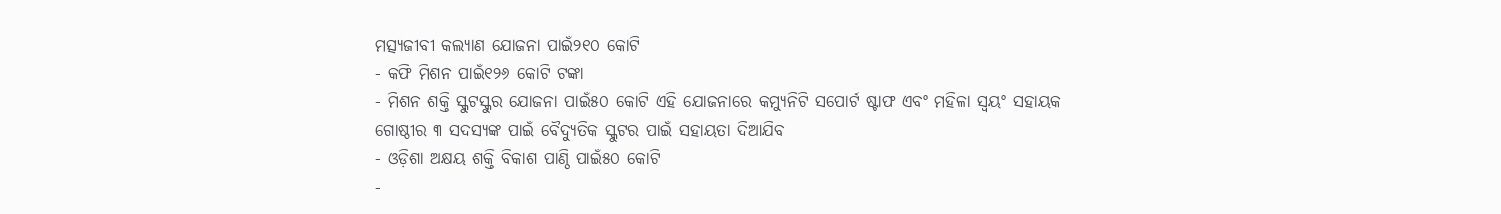ମତ୍ସ୍ୟଜୀବୀ କଲ୍ୟାଣ ଯୋଜନା ପାଇଁ୨୧୦ କୋଟି
- କଫି ମିଶନ ପାଇଁ୧୨୬ କୋଟି ଟଙ୍କା
- ମିଶନ ଶକ୍ତି ସ୍କୁଟସ୍କୁର ଯୋଜନା ପାଇଁ୫୦ କୋଟି ଏହି ଯୋଜନାରେ କମ୍ୟୁନିଟି ସପୋର୍ଟ ଷ୍ଟାଫ ଏବଂ ମହିଳା ସ୍ୱୟଂ ସହାୟକ ଗୋଷ୍ଠୀର ୩ ସଦସ୍ୟଙ୍କ ପାଇଁ ବୈଦ୍ୟୁତିକ ସ୍କୁଟର ପାଇଁ ସହାୟତା ଦିଆଯିବ
- ଓଡ଼ିଶା ଅକ୍ଷୟ ଶକ୍ତି ବିକାଶ ପାଣ୍ଠି ପାଇଁ୫୦ କୋଟି
-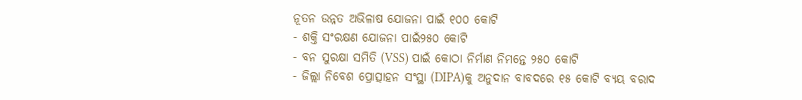ନୂତନ ଉନ୍ନତ ଅଭିଳାଷ ଯୋଜନା ପାଇଁ ୧୦୦ କୋଟି
- ଶକ୍ତି ସଂରକ୍ଷଣ ଯୋଜନା ପାଇଁ୨୫୦ କୋଟି
- ବନ ସୁରକ୍ଷା ସମିତି (VSS) ପାଇଁ କୋଠା ନିର୍ମାଣ ନିମନ୍ତେ ୨୫୦ କୋଟି
- ଜିଲ୍ଲା ନିବେଶ ପ୍ରୋତ୍ସାହନ ସଂସ୍ଥା (DIPA)କୁ ଅନୁଦାନ ବାବଦରେ ୧୫ କୋଟି ବ୍ୟୟ ବରାଦ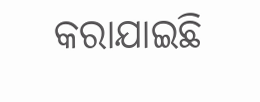କରାଯାଇଛି